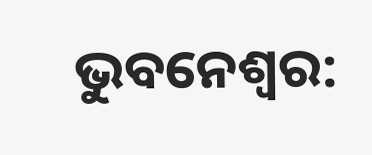ଭୁବନେଶ୍ୱର: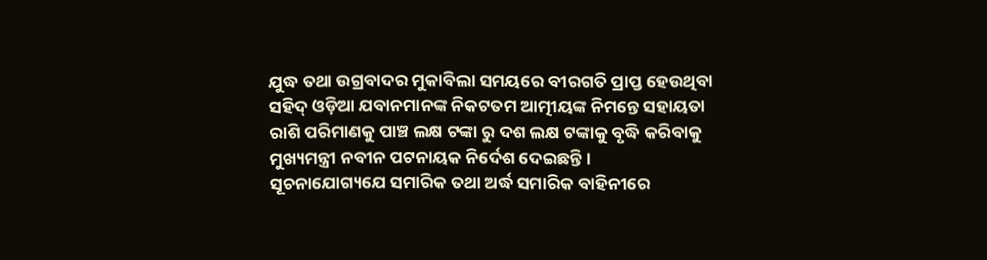ଯୁଦ୍ଧ ତଥା ଉଗ୍ରବାଦର ମୁକାବିଲା ସମୟରେ ବୀରଗତି ପ୍ରାପ୍ତ ହେଉଥିବା ସହିଦ୍ ଓଡ଼ିଆ ଯବାନମାନଙ୍କ ନିକଟତମ ଆତ୍ମୀୟଙ୍କ ନିମନ୍ତେ ସହାୟତା ରାଶି ପରିମାଣକୁ ପାଞ୍ଚ ଲକ୍ଷ ଟଙ୍କା ରୁ ଦଶ ଲକ୍ଷ ଟଙ୍କାକୁ ବୃଦ୍ଧି କରିବାକୁ ମୁଖ୍ୟମନ୍ତ୍ରୀ ନବୀନ ପଟନାୟକ ନିର୍ଦେଶ ଦେଇଛନ୍ତି ।
ସୂଚନାଯୋଗ୍ୟଯେ ସମାରିକ ତଥା ଅର୍ଦ୍ଧ ସମାରିକ ବାହିନୀରେ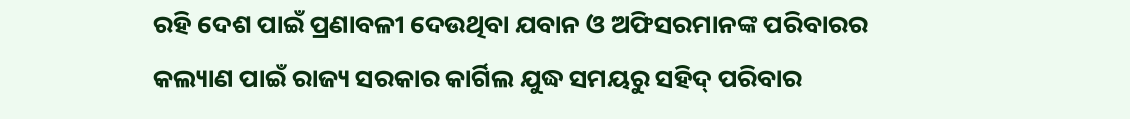ରହି ଦେଶ ପାଇଁ ପ୍ରଣାବଳୀ ଦେଉଥିବା ଯବାନ ଓ ଅଫିସରମାନଙ୍କ ପରିବାରର କଲ୍ୟାଣ ପାଇଁ ରାଜ୍ୟ ସରକାର କାର୍ଗିଲ ଯୁଦ୍ଧ ସମୟରୁ ସହିଦ୍ ପରିବାର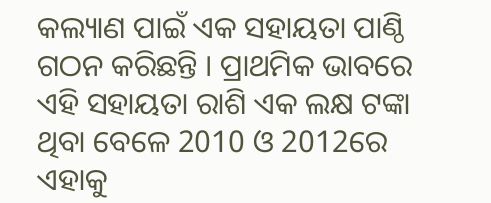କଲ୍ୟାଣ ପାଇଁ ଏକ ସହାୟତା ପାଣ୍ଠି ଗଠନ କରିଛନ୍ତି । ପ୍ରାଥମିକ ଭାବରେ ଏହି ସହାୟତା ରାଶି ଏକ ଲକ୍ଷ ଟଙ୍କା ଥିବା ବେଳେ 2010 ଓ 2012ରେ ଏହାକୁ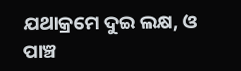ଯଥାକ୍ରମେ ଦୁଇ ଲକ୍ଷ, ଓ ପାଞ୍ଚ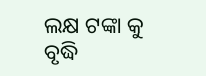ଲକ୍ଷ ଟଙ୍କା କୁ ବୃଦ୍ଧି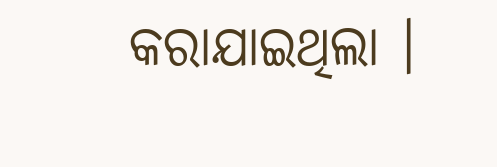କରାଯାଇଥିଲା ।